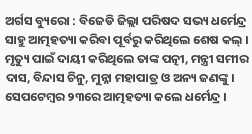ଅର୍ଗସ ବ୍ୟୁରୋ : ବିଜେଡି ଜିଲ୍ଲା ପରିଷଦ ସଭ୍ୟ ଧର୍ମେନ୍ଦ୍ର ସାହୁ ଆତ୍ମହତ୍ୟା କରିବା ପୂର୍ବରୁ କରିଥିଲେ ଶେଷ କଲ୍ । ମୃତ୍ୟୁ ପାଇଁ ଦାୟୀ କରିଥିଲେ ତାଙ୍କ ପତ୍ନୀ, ମନ୍ତ୍ରୀ ସମୀର ଦାସ, ବିନ୍ଦାସ ଚିନୁ, ମୁନ୍ନା ମହାପାତ୍ର ଓ ଅନ୍ୟ ଜଣଙ୍କୁ । ସେପଟେମ୍ବର ୨୩ରେ ଆତ୍ମହତ୍ୟା କଲେ ଧର୍ମେନ୍ଦ୍ର ।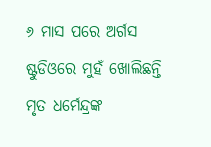୬ ମାସ ପରେ ଅର୍ଗସ ଷ୍ଟୁଡିଓରେ ମୁହଁ ଖୋଲିଛନ୍ତି ମୃତ ଧର୍ମେନ୍ଦ୍ରଙ୍କ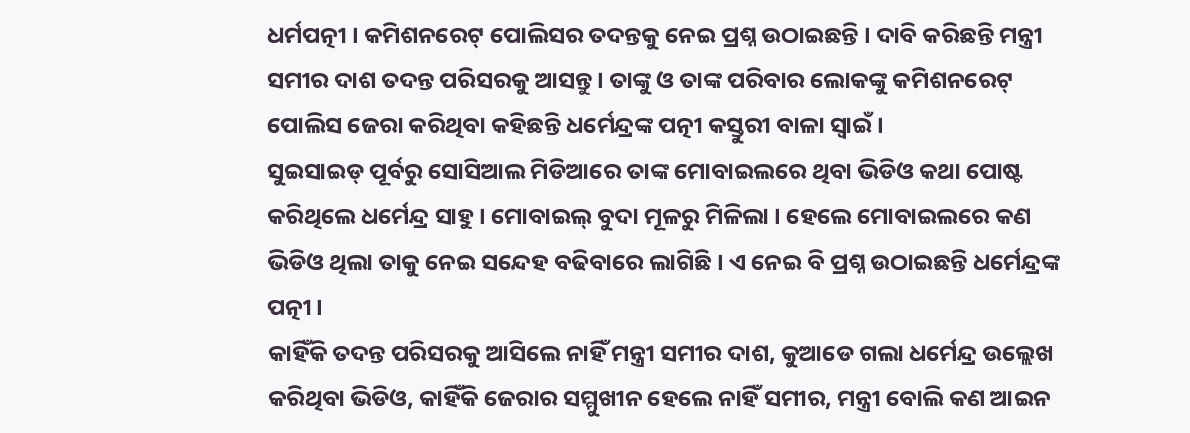ଧର୍ମପତ୍ନୀ । କମିଶନରେଟ୍ ପୋଲିସର ତଦନ୍ତକୁ ନେଇ ପ୍ରଶ୍ନ ଉଠାଇଛନ୍ତି । ଦାବି କରିଛନ୍ତି ମନ୍ତ୍ରୀ ସମୀର ଦାଶ ତଦନ୍ତ ପରିସରକୁ ଆସନ୍ତୁ । ତାଙ୍କୁ ଓ ତାଙ୍କ ପରିବାର ଲୋକଙ୍କୁ କମିଶନରେଟ୍ ପୋଲିସ ଜେରା କରିଥିବା କହିଛନ୍ତି ଧର୍ମେନ୍ଦ୍ରଙ୍କ ପତ୍ନୀ କସ୍ତୁରୀ ବାଳା ସ୍ବାଇଁ ।
ସୁଇସାଇଡ୍ ପୂର୍ବରୁ ସୋସିଆଲ ମିଡିଆରେ ତାଙ୍କ ମୋବାଇଲରେ ଥିବା ଭିଡିଓ କଥା ପୋଷ୍ଟ କରିଥିଲେ ଧର୍ମେନ୍ଦ୍ର ସାହୁ । ମୋବାଇଲ୍ ବୁଦା ମୂଳରୁ ମିଳିଲା । ହେଲେ ମୋବାଇଲରେ କଣ ଭିଡିଓ ଥିଲା ତାକୁ ନେଇ ସନ୍ଦେହ ବଢିବାରେ ଲାଗିଛି । ଏ ନେଇ ବି ପ୍ରଶ୍ନ ଉଠାଇଛନ୍ତି ଧର୍ମେନ୍ଦ୍ରଙ୍କ ପତ୍ନୀ ।
କାହିଁକି ତଦନ୍ତ ପରିସରକୁ ଆସିଲେ ନାହିଁ ମନ୍ତ୍ରୀ ସମୀର ଦାଶ, କୁଆଡେ ଗଲା ଧର୍ମେନ୍ଦ୍ର ଉଲ୍ଲେଖ କରିଥିବା ଭିଡିଓ, କାହିଁକି ଜେରାର ସମ୍ମୁଖୀନ ହେଲେ ନାହିଁ ସମୀର, ମନ୍ତ୍ରୀ ବୋଲି କଣ ଆଇନ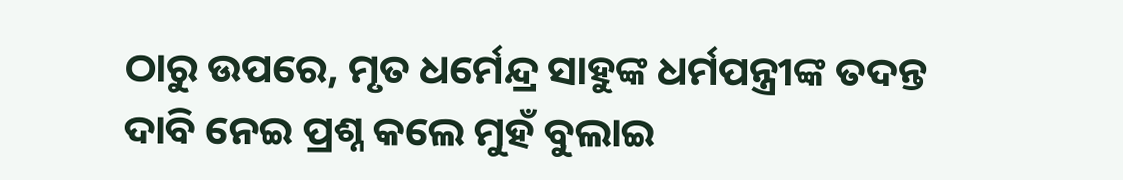ଠାରୁ ଉପରେ, ମୃତ ଧର୍ମେନ୍ଦ୍ର ସାହୁଙ୍କ ଧର୍ମପନ୍ତ୍ରୀଙ୍କ ତଦନ୍ତ ଦାବି ନେଇ ପ୍ରଶ୍ନ କଲେ ମୁହଁ ବୁଲାଇ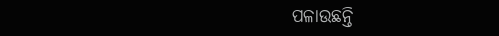ପଳାଉଛନ୍ତି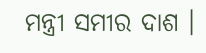ମନ୍ତ୍ରୀ ସମୀର ଦାଶ ।